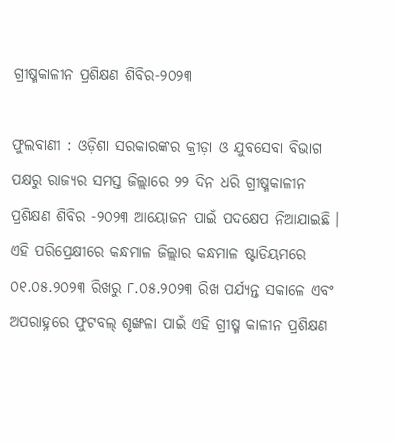ଗ୍ରୀଷ୍ମକାଳୀନ ପ୍ରଶିକ୍ଷଣ ଶିବିର-୨୦୨୩

ଫୁଲବାଣୀ : ଓଡ଼ିଶା ସରକାରଙ୍କର କ୍ରୀଡ଼ା ଓ ଯୁବସେବା ବିଭାଗ ପକ୍ଷରୁ ରାଜ୍ୟର ସମସ୍ତ ଜିଲ୍ଲାରେ ୨୨ ଦିନ ଧରି ଗ୍ରୀଷ୍ମକାଳୀନ ପ୍ରଶିକ୍ଷଣ ଶିବିର -୨୦୨୩ ଆୟୋଜନ ପାଇଁ ପଦକ୍ଷେପ ନିଆଯାଇଛି । ଏହି ପରିପ୍ରେକ୍ଷୀରେ କନ୍ଧମାଳ ଜିଲ୍ଲାର କନ୍ଧମାଳ ଷ୍ଟାଡିୟମରେ ୦୧.୦୫.୨୦୨୩ ରିଖରୁ ୮.୦୫.୨୦୨୩ ରିଖ ପର୍ଯ୍ୟନ୍ତ ସକାଳେ ଏବଂ ଅପରାହ୍ନରେ ଫୁଟବଲ୍ ଶୃଙ୍ଖଳା ପାଇଁ ଏହି ଗ୍ରୀଷ୍ମ କାଳୀନ ପ୍ରଶିକ୍ଷଣ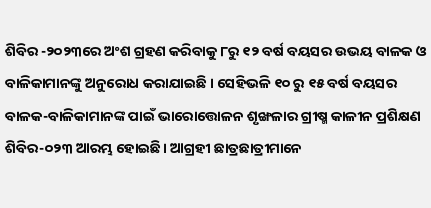ଶିବିର -୨୦୨୩ରେ ଅଂଶ ଗ୍ରହଣ କରିବାକୁ ୮ରୁ ୧୨ ବର୍ଷ ବୟସର ଉଭୟ ବାଳକ ଓ ବାଳିକାମାନଙ୍କୁ ଅନୁରୋଧ କରାଯାଇଛି । ସେହିଭଳି ୧୦ ରୁ ୧୫ ବର୍ଷ ବୟସର ବାଳକ-ବାଳିକାମାନଙ୍କ ପାଇଁ ଭାରୋତ୍ତୋଳନ ଶୃଙ୍ଖଳାର ଗ୍ରୀଷ୍ମ କାଳୀନ ପ୍ରଶିକ୍ଷଣ ଶିବିର-୦୨୩ ଆରମ୍ଭ ହୋଇଛି। ଆଗ୍ରହୀ ଛାତ୍ରଛାତ୍ରୀମାନେ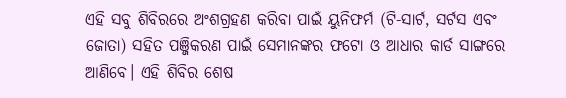ଏହି ସବୁ ଶିବିରରେ ଅଂଶଗ୍ରହଣ କରିବା ପାଇଁ ୟୁନିଫର୍ମ (ଟି-ସାର୍ଟ, ସର୍ଟସ ଏବଂ ଜୋତା) ସହିତ ପଞ୍ଜିକରଣ ପାଇଁ ସେମାନଙ୍କର ଫଟୋ ଓ ଆଧାର କାର୍ଡ ସାଙ୍ଗରେ ଆଣିବେ। ଏହି ଶିବିର ଶେଷ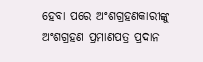ହେବା ପରେ ଅଂଶଗ୍ରହଣକାରୀଙ୍କୁ ଅଂଶଗ୍ରହଣ ପ୍ରମାଣପତ୍ର ପ୍ରଦାନ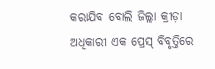କରାଯିବ ବୋଲି ଜିଲ୍ଲା କ୍ରୀଡ଼ା ଅଧିକାରୀ ଏକ ପ୍ରେସ୍ ବିବୃତ୍ତିରେ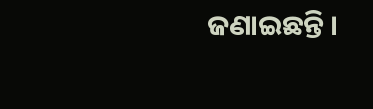ଜଣାଇଛନ୍ତି ।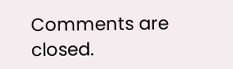Comments are closed.